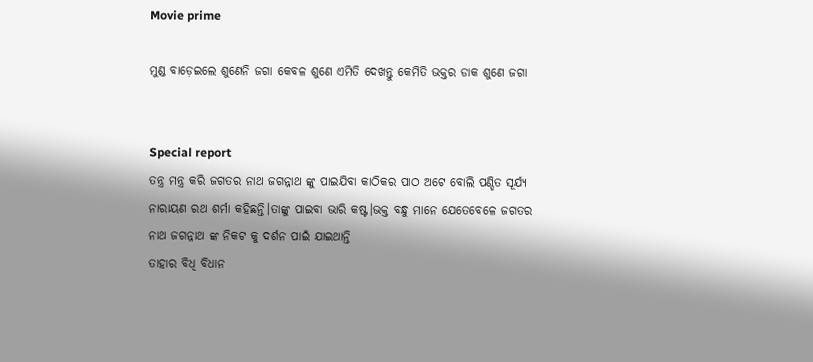Movie prime

ମୁଣ୍ଡ ବାଡ଼େଇଲେ ଶୁଣେନି ଜଗା କେବଳ ଶୁଣେ ଏମିତି ଦେଖନ୍ତୁ କେମିତି ଭକ୍ତର ଡାକ ଶୁଣେ ଜଗା


Special report
ତନ୍ତ୍ର ମନ୍ତ୍ର କରି ଜଗତର ନାଥ ଜଗନ୍ନାଥ ଙ୍କୁ ପାଇଯିବା କାଠିକର ପାଠ ଅଟେ ବୋଲି ପଣ୍ଡିତ ସୂର୍ଯ୍ୟ ନାରାୟଣ ରଥ ଶର୍ମା କହିଛନ୍ତି।ତାଙ୍କୁ ପାଇବା ଭାରି କଷ୍ଟ।ଭକ୍ତ ବନ୍ଧୁ ମାନେ ଯେତେବେଳେ ଜଗତର ନାଥ ଜଗନ୍ନାଥ ଙ୍କ ନିକଟ କୁ ଦର୍ଶନ ପାଇଁ ଯାଇଥାନ୍ତି
ତାହାର ବିଧି ବିଧାନ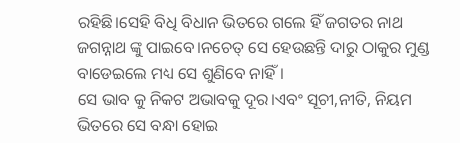ରହିଛି।ସେହି ବିଧି ବିଧାନ ଭିତରେ ଗଲେ ହିଁ ଜଗତର ନାଥ ଜଗନ୍ନାଥ ଙ୍କୁ ପାଇବେ।ନଚେତ୍ ସେ ହେଉଛନ୍ତି ଦାରୁ ଠାକୁର ମୁଣ୍ଡ ବାଡେଇଲେ ମଧ୍ୟ ସେ ଶୁଣିବେ ନାହିଁ।
ସେ ଭାବ କୁ ନିକଟ ଅଭାବକୁ ଦୂର।ଏବଂ ସୂଚୀ,ନୀତି, ନିୟମ ଭିତରେ ସେ ବନ୍ଧା ହୋଇ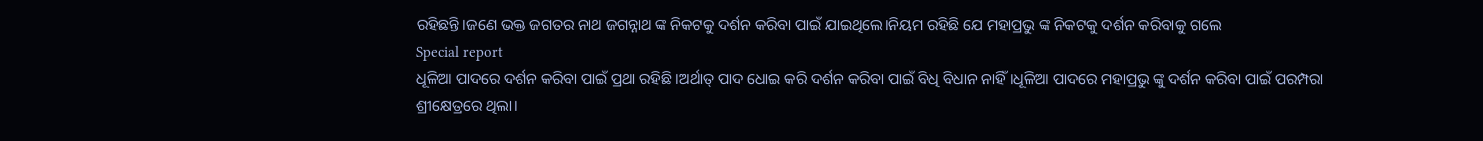ରହିଛନ୍ତି।ଜଣେ ଭକ୍ତ ଜଗତର ନାଥ ଜଗନ୍ନାଥ ଙ୍କ ନିକଟକୁ ଦର୍ଶନ କରିବା ପାଇଁ ଯାଇଥିଲେ।ନିୟମ ରହିଛି ଯେ ମହାପ୍ରଭୁ ଙ୍କ ନିକଟକୁ ଦର୍ଶନ କରିବାକୁ ଗଲେ
Special report
ଧୂଳିଆ ପାଦରେ ଦର୍ଶନ କରିବା ପାଇଁ ପ୍ରଥା ରହିଛି।ଅର୍ଥାତ୍ ପାଦ ଧୋଇ କରି ଦର୍ଶନ କରିବା ପାଇଁ ବିଧି ବିଧାନ ନାହିଁ।ଧୂଳିଆ ପାଦରେ ମହାପ୍ରଭୁ ଙ୍କୁ ଦର୍ଶନ କରିବା ପାଇଁ ପରମ୍ପରା ଶ୍ରୀକ୍ଷେତ୍ରରେ ଥିଲା।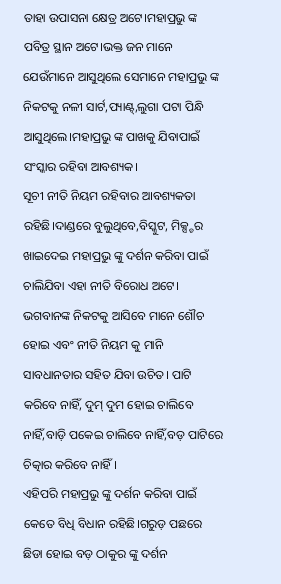ତାହା ଉପାସନା କ୍ଷେତ୍ର ଅଟେ।ମହାପ୍ରଭୁ ଙ୍କ ପବିତ୍ର ସ୍ଥାନ ଅଟେ।ଭକ୍ତ ଜନ ମାନେ ଯେଉଁମାନେ ଆସୁଥିଲେ ସେମାନେ ମହାପ୍ରଭୁ ଙ୍କ ନିକଟକୁ ନଳୀ ସାର୍ଟ,ପ୍ୟାଣ୍ଟ୍,ଲୁଗା ପଟା ପିନ୍ଧି ଆସୁଥିଲେ।ମହାପ୍ରଭୁ ଙ୍କ ପାଖକୁ ଯିବାପାଇଁ ସଂସ୍କାର ରହିବା ଆବଶ୍ୟକ।
ସୂଚୀ ନୀତି ନିୟମ ରହିବାର ଆବଶ୍ୟକତା ରହିଛି।ଦାଣ୍ଡରେ ବୁଲୁଥିବେ,ବିସ୍କୁଟ, ମିକ୍ସ୍ଚର ଖାଇଦେଇ ମହାପ୍ରଭୁ ଙ୍କୁ ଦର୍ଶନ କରିବା ପାଇଁ ଚାଲିଯିବା ଏହା ନୀତି ବିରୋଧ ଅଟେ।
ଭଗବାନଙ୍କ ନିକଟକୁ ଆସିବେ ମାନେ ଶୌଚ ହୋଇ ଏବଂ ନୀତି ନିୟମ କୁ ମାନି ସାବଧାନତାର ସହିତ ଯିବା ଉଚିତ। ପାଟି କରିବେ ନାହିଁ, ଦୁମ୍ ଦୁମ ହୋଇ ଚାଲିବେ ନାହିଁ,ବାଡ଼ି ପକେଇ ଚାଲିବେ ନାହିଁ,ବଡ଼ ପାଟିରେ ଚିତ୍କାର କରିବେ ନାହିଁ।
ଏହିପରି ମହାପ୍ରଭୁ ଙ୍କୁ ଦର୍ଶନ କରିବା ପାଇଁ କେତେ ବିଧି ବିଧାନ ରହିଛି।ଗରୁଡ଼ ପଛରେ ଛିଡା ହୋଇ ବଡ଼ ଠାକୁର ଙ୍କୁ ଦର୍ଶନ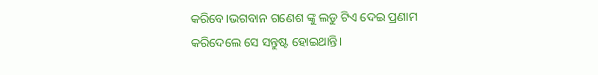କରିବେ।ଭଗବାନ ଗଣେଶ ଙ୍କୁ ଲଡୁ ଟିଏ ଦେଇ ପ୍ରଣାମ କରିଦେଲେ ସେ ସନ୍ତୁଷ୍ଟ ହୋଇଥାନ୍ତି।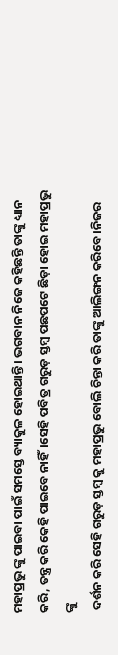ମହାପ୍ରଭୁ ଙ୍କୁ ପାଇବା ପାଇଁ ସମସ୍ତେ ବ୍ୟାକୁଳ ହୋଇଥାନ୍ତି। ଭଗବାନ ନିଜେ କହିଛନ୍ତି ତାଙ୍କୁ ଧ୍ୟାନ କରି, ତନ୍ତ୍ର କରି କେହି ପାଇବେ ନାହିଁ।ସେହି ପବିତ୍ର ଗରୁଡ଼ ସ୍ତମ୍ବ ପଛପଟେ ଛିଡ଼ା ହୋଇ ମହାପ୍ରଭୁ ଙ୍କୁ
 ଦର୍ଶନ କରି ସେହି ଗରୁଡ଼ ସ୍ତମ୍ବ କୁ ମହାପ୍ରଭୁ ବୋଲି ଚିନ୍ତା କରି ତାଙ୍କୁ ଆଲିଙ୍ଗନ କରିବେ।ନିଜର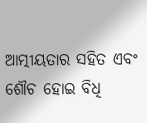ଆତ୍ମୀୟତାର ସହିତ ଏବଂ ଶୌଚ ହୋଇ ବିଧି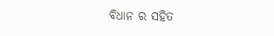ବିଧାନ ର ସହିତ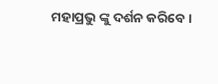ମହାପ୍ରଭୁ ଙ୍କୁ ଦର୍ଶନ କରିବେ।